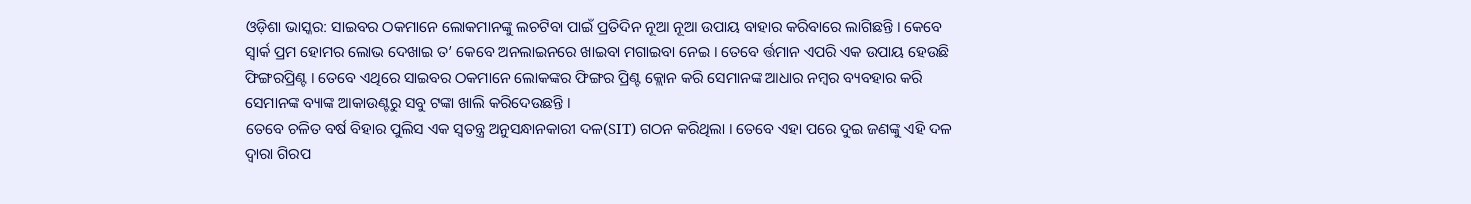ଓଡ଼ିଶା ଭାସ୍କର: ସାଇବର ଠକମାନେ ଲୋକମାନଙ୍କୁ ଲଚଟିବା ପାଇଁ ପ୍ରତିଦିନ ନୂଆ ନୂଆ ଉପାୟ ବାହାର କରିବାରେ ଲାଗିଛନ୍ତି । କେବେ ସ୍ୱାର୍କ ପ୍ରମ ହୋମର ଲୋଭ ଦେଖାଇ ତ’ କେବେ ଅନଲାଇନରେ ଖାଇବା ମଗାଇବା ନେଇ । ତେବେ ର୍ତ୍ତମାନ ଏପରି ଏକ ଉପାୟ ହେଉଛି ଫିଙ୍ଗରପ୍ରିଣ୍ଟ । ତେବେ ଏଥିରେ ସାଇବର ଠକମାନେ ଲୋକଙ୍କର ଫିଙ୍ଗର ପ୍ରିଣ୍ଟ କ୍ଲୋନ କରି ସେମାନଙ୍କ ଆଧାର ନମ୍ବର ବ୍ୟବହାର କରି ସେମାନଙ୍କ ବ୍ୟାଙ୍କ ଆକାଉଣ୍ଟରୁ ସବୁ ଟଙ୍କା ଖାଲି କରିଦେଉଛନ୍ତି ।
ତେବେ ଚଳିତ ବର୍ଷ ବିହାର ପୁଲିସ ଏକ ସ୍ୱତନ୍ତ୍ର ଅନୁସନ୍ଧାନକାରୀ ଦଳ(SIT) ଗଠନ କରିଥିଲା । ତେବେ ଏହା ପରେ ଦୁଇ ଜଣଙ୍କୁ ଏହି ଦଳ ଦ୍ୱାରା ଗିରପ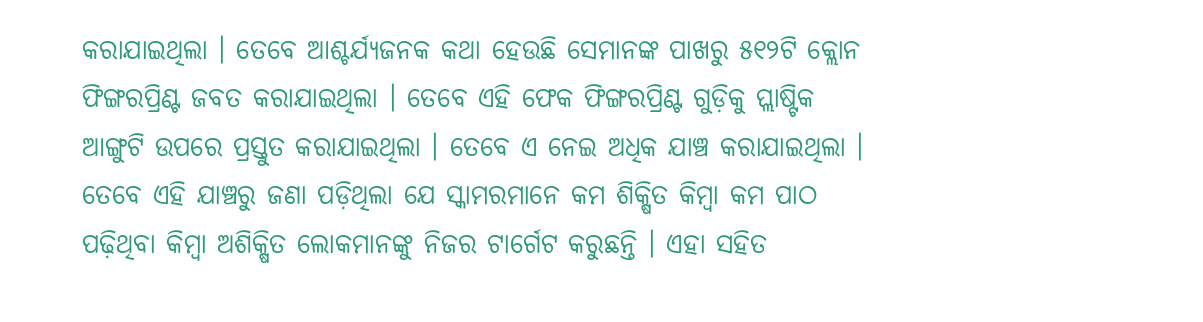କରାଯାଇଥିଲା । ତେବେ ଆଶ୍ଚର୍ଯ୍ୟଜନକ କଥା ହେଉଛି ସେମାନଙ୍କ ପାଖରୁ ୫୧୨ଟି କ୍ଲୋନ ଫିଙ୍ଗରପ୍ରିଣ୍ଟ ଜବତ କରାଯାଇଥିଲା । ତେବେ ଏହି ଫେକ ଫିଙ୍ଗରପ୍ରିଣ୍ଟ ଗୁଡ଼ିକୁ ପ୍ଲାଷ୍ଟିକ ଆଙ୍ଗୁଟି ଉପରେ ପ୍ରସ୍ତୁତ କରାଯାଇଥିଲା । ତେବେ ଏ ନେଇ ଅଧିକ ଯାଞ୍ଚ କରାଯାଇଥିଲା ।
ତେବେ ଏହି ଯାଞ୍ଚରୁ ଜଣା ପଡ଼ିଥିଲା ଯେ ସ୍କାମରମାନେ କମ ଶିକ୍ଷିତ କିମ୍ବା କମ ପାଠ ପଢ଼ିଥିବା କିମ୍ବା ଅଶିକ୍ଷିତ ଲୋକମାନଙ୍କୁ ନିଜର ଟାର୍ଗେଟ କରୁଛନ୍ତି । ଏହା ସହିତ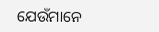ଯେଉଁମାନେ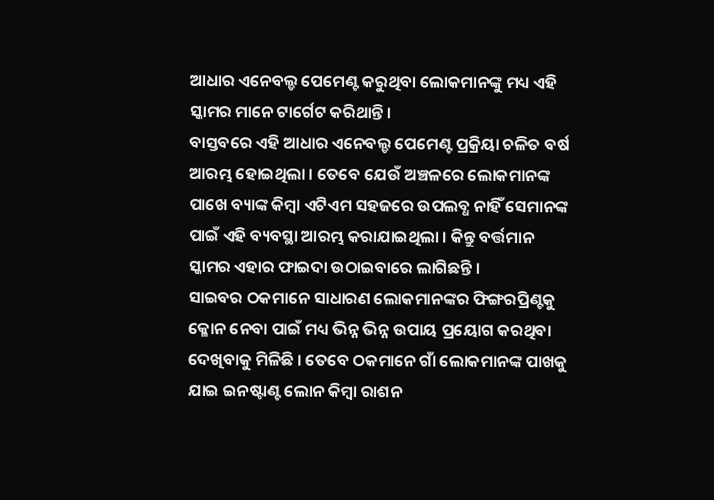ଆଧାର ଏନେବଲ୍ଡ ପେମେଣ୍ଟ କରୁଥିବା ଲୋକମାନଙ୍କୁ ମଧ୍ୟ ଏହି ସ୍କାମର ମାନେ ଟାର୍ଗେଟ କରିଥାନ୍ତି ।
ବାସ୍ତବରେ ଏହି ଆଧାର ଏନେବଲ୍ଡ ପେମେଣ୍ଟ ପ୍ରକ୍ରିୟା ଚଳିତ ବର୍ଷ ଆରମ୍ଭ ହୋଇଥିଲା । ତେବେ ଯେଉଁ ଅଞ୍ଚଳରେ ଲୋକମାନଙ୍କ ପାଖେ ବ୍ୟାଙ୍କ କିମ୍ବା ଏଟିଏମ ସହଜରେ ଉପଲବ୍ଧ ନାହିଁ ସେମାନଙ୍କ ପାଇଁ ଏହି ବ୍ୟବସ୍ଥା ଆରମ୍ଭ କରାଯାଇଥିଲା । କିନ୍ତୁ ବର୍ତ୍ତମାନ ସ୍କାମର ଏହାର ଫାଇଦା ଉଠାଇବାରେ ଲାଗିଛନ୍ତି ।
ସାଇବର ଠକମାନେ ସାଧାରଣ ଲୋକମାନଙ୍କର ଫିଙ୍ଗରପ୍ରିଣ୍ଟକୁ କ୍ଳୋନ ନେବା ପାଇଁ ମଧ୍ୟ ଭିନ୍ନ ଭିନ୍ନ ଉପାୟ ପ୍ରୟୋଗ କରଥିବା ଦେଖିବାକୁ ମିଳିଛି । ତେବେ ଠକମାନେ ଗାଁ ଲୋକମାନଙ୍କ ପାଖକୁ ଯାଇ ଇନଷ୍ଟାଣ୍ଟ ଲୋନ କିମ୍ବା ରାଶନ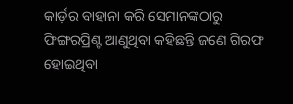କାର୍ଡ଼ର ବାହାନା କରି ସେମାନଙ୍କଠାରୁ ଫିଙ୍ଗରପ୍ରିଣ୍ଟ ଆଣୁଥିବା କହିଛନ୍ତି ଜଣେ ଗିରଫ ହୋଇଥିବା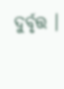ଦୁର୍ବୃତ୍ତ ।